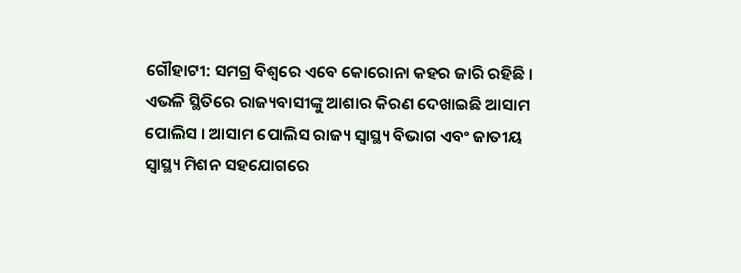ଗୌହାଟୀ: ସମଗ୍ର ବିଶ୍ବରେ ଏବେ କୋରୋନା କହର ଜାରି ରହିଛି । ଏଭଳି ସ୍ଥିତିରେ ରାଜ୍ୟବାସୀଙ୍କୁ ଆଶାର କିରଣ ଦେଖାଇଛି ଆସାମ ପୋଲିସ । ଆସାମ ପୋଲିସ ରାଜ୍ୟ ସ୍ୱାସ୍ଥ୍ୟ ବିଭାଗ ଏବଂ ଜାତୀୟ ସ୍ୱାସ୍ଥ୍ୟ ମିଶନ ସହଯୋଗରେ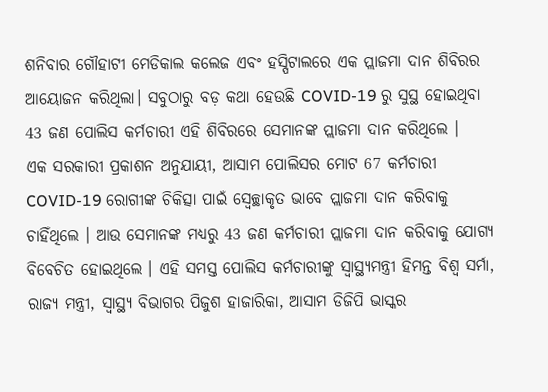ଶନିବାର ଗୌହାଟୀ ମେଡିକାଲ କଲେଜ ଏବଂ ହସ୍ପିଟାଲରେ ଏକ ପ୍ଲାଜମା ଦାନ ଶିବିରର ଆୟୋଜନ କରିଥିଲା। ସବୁଠାରୁ ବଡ଼ କଥା ହେଉଛି COVID-19 ରୁ ସୁସ୍ଥ ହୋଇଥିବା 43 ଜଣ ପୋଲିସ କର୍ମଚାରୀ ଏହି ଶିବିରରେ ସେମାନଙ୍କ ପ୍ଲାଜମା ଦାନ କରିଥିଲେ ।
ଏକ ସରକାରୀ ପ୍ରକାଶନ ଅନୁଯାୟୀ, ଆସାମ ପୋଲିସର ମୋଟ 67 କର୍ମଚାରୀ COVID-19 ରୋଗୀଙ୍କ ଚିକିତ୍ସା ପାଇଁ ସ୍ବେଚ୍ଛାକୃତ ଭାବେ ପ୍ଲାଜମା ଦାନ କରିବାକୁ ଚାହିଁଥିଲେ । ଆଉ ସେମାନଙ୍କ ମଧ୍ୟରୁ 43 ଜଣ କର୍ମଚାରୀ ପ୍ଲାଜମା ଦାନ କରିବାକୁ ଯୋଗ୍ୟ ବିବେଚିତ ହୋଇଥିଲେ । ଏହି ସମସ୍ତ ପୋଲିସ କର୍ମଚାରୀଙ୍କୁ ସ୍ୱାସ୍ଥ୍ୟମନ୍ତ୍ରୀ ହିମନ୍ତ ବିଶ୍ୱ ସର୍ମା, ରାଜ୍ୟ ମନ୍ତ୍ରୀ, ସ୍ୱାସ୍ଥ୍ୟ ବିଭାଗର ପିଜୁଶ ହାଜାରିକା, ଆସାମ ଡିଜିପି ଭାସ୍କର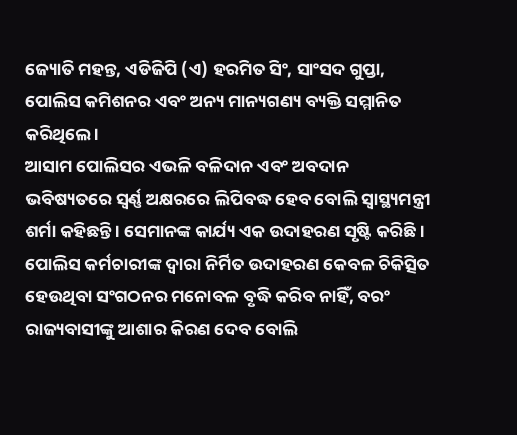ଜ୍ୟୋତି ମହନ୍ତ, ଏଡିଜିପି (ଏ) ହରମିତ ସିଂ, ସାଂସଦ ଗୁପ୍ତା, ପୋଲିସ କମିଶନର ଏବଂ ଅନ୍ୟ ମାନ୍ୟଗଣ୍ୟ ବ୍ୟକ୍ତି ସମ୍ମାନିତ କରିଥିଲେ ।
ଆସାମ ପୋଲିସର ଏଭଳି ବଳିଦାନ ଏବଂ ଅବଦାନ ଭବିଷ୍ୟତରେ ସ୍ବର୍ଣ୍ଣ ଅକ୍ଷରରେ ଲିପିବଦ୍ଧ ହେବ ବୋଲି ସ୍ୱାସ୍ଥ୍ୟମନ୍ତ୍ରୀ ଶର୍ମା କହିଛନ୍ତି । ସେମାନଙ୍କ କାର୍ଯ୍ୟ ଏକ ଉଦାହରଣ ସୃଷ୍ଟି କରିଛି । ପୋଲିସ କର୍ମଚାରୀଙ୍କ ଦ୍ୱାରା ନିର୍ମିତ ଉଦାହରଣ କେବଳ ଚିକିତ୍ସିତ ହେଉଥିବା ସଂଗଠନର ମନୋବଳ ବୃଦ୍ଧି କରିବ ନାହିଁ, ବରଂ ରାଜ୍ୟବାସୀଙ୍କୁ ଆଶାର କିରଣ ଦେବ ବୋଲି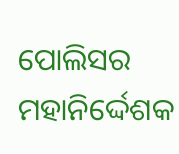ପୋଲିସର ମହାନିର୍ଦ୍ଦେଶକ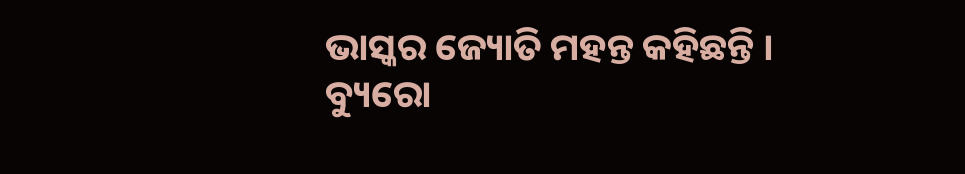ଭାସ୍କର ଜ୍ୟୋତି ମହନ୍ତ କହିଛନ୍ତି ।
ବ୍ୟୁରୋ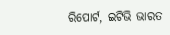ରିପୋର୍ଟ, ଇଟିଭି ଭାରତ